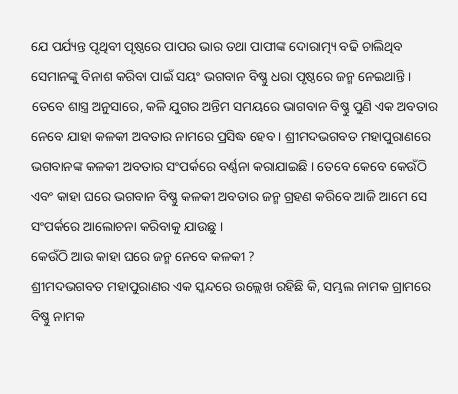ଯେ ପର୍ଯ୍ୟନ୍ତ ପୃଥିବୀ ପୃଷ୍ଠରେ ପାପର ଭାର ତଥା ପାପୀଙ୍କ ଦୋରାତ୍ମ୍ୟ ବଢି ଚାଲିଥିବ ସେମାନଙ୍କୁ ବିନାଶ କରିବା ପାଇଁ ସୟଂ ଭଗବାନ ବିଷ୍ଣୁ ଧରା ପୃଷ୍ଠରେ ଜନ୍ମ ନେଇଥାନ୍ତି । ତେବେ ଶାସ୍ତ୍ର ଅନୁସାରେ, କଳି ଯୁଗର ଅନ୍ତିମ ସମୟରେ ଭାଗବାନ ବିଷ୍ଣୁ ପୁଣି ଏକ ଅବତାର ନେବେ ଯାହା କଳକୀ ଅବତାର ନାମରେ ପ୍ରସିଦ୍ଧ ହେବ । ଶ୍ରୀମଦଭଗବତ ମହାପୁରାଣରେ ଭଗବାନଙ୍କ କଳକୀ ଅବତାର ସଂପର୍କରେ ବର୍ଣ୍ଣନା କରାଯାଇଛି । ତେବେ କେବେ କେଉଁଠି ଏବଂ କାହା ଘରେ ଭଗବାନ ବିଷ୍ଣୁ କଳକୀ ଅବତାର ଜନ୍ମ ଗ୍ରହଣ କରିବେ ଆଜି ଆମେ ସେ ସଂପର୍କରେ ଆଲୋଚନା କରିବାକୁ ଯାଉଛୁ ।
କେଉଁଠି ଆଉ କାହା ଘରେ ଜନ୍ମ ନେବେ କଳକୀ ?
ଶ୍ରୀମଦଭଗବତ ମହାପୁରାଣର ଏକ ସ୍କନ୍ଦରେ ଉଲ୍ଲେଖ ରହିଛି କି, ସମ୍ଭଲ ନାମକ ଗ୍ରାମରେ ବିଷ୍ଣୁ ନାମକ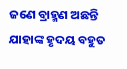ଜଣେ ବ୍ରାହ୍ମଣ ଅଛନ୍ତି ଯାହାଙ୍କ ହୃଦୟ ବହୁତ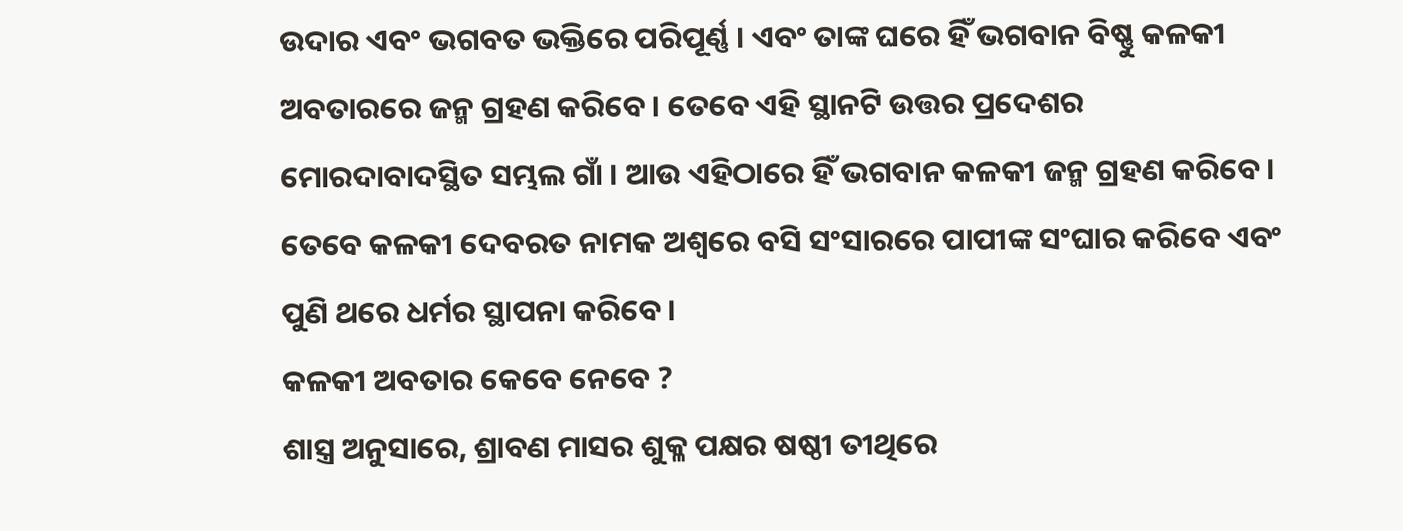ଉଦାର ଏବଂ ଭଗବତ ଭକ୍ତିରେ ପରିପୂର୍ଣ୍ଣ । ଏବଂ ତାଙ୍କ ଘରେ ହିଁ ଭଗବାନ ବିଷ୍ଣୁ କଳକୀ ଅବତାରରେ ଜନ୍ମ ଗ୍ରହଣ କରିବେ । ତେବେ ଏହି ସ୍ଥାନଟି ଉତ୍ତର ପ୍ରଦେଶର ମୋରଦାବାଦସ୍ଥିତ ସମ୍ଭଲ ଗାଁ । ଆଉ ଏହିଠାରେ ହିଁ ଭଗବାନ କଳକୀ ଜନ୍ମ ଗ୍ରହଣ କରିବେ । ତେବେ କଳକୀ ଦେବରତ ନାମକ ଅଶ୍ୱରେ ବସି ସଂସାରରେ ପାପୀଙ୍କ ସଂଘାର କରିବେ ଏବଂ ପୁଣି ଥରେ ଧର୍ମର ସ୍ଥାପନା କରିବେ ।
କଳକୀ ଅବତାର କେବେ ନେବେ ?
ଶାସ୍ତ୍ର ଅନୁସାରେ, ଶ୍ରାବଣ ମାସର ଶୁକ୍ଳ ପକ୍ଷର ଷଷ୍ଠୀ ତୀଥିରେ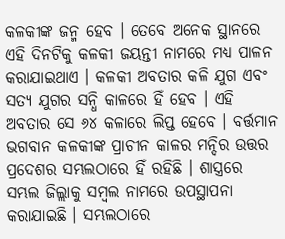କଳକୀଙ୍କ ଜନ୍ମ ହେବ । ତେବେ ଅନେକ ସ୍ଥାନରେ ଏହି ଦିନଟିକୁ କଳକୀ ଜୟନ୍ତୀ ନାମରେ ମଧ୍ୟ ପାଳନ କରାଯାଇଥାଏ । କଳକୀ ଅବତାର କଳି ଯୁଗ ଏବଂ ସତ୍ୟ ଯୁଗର ସନ୍ଧି କାଳରେ ହିଁ ହେବ । ଏହି ଅବତାର ସେ ୬୪ କଳାରେ ଲିପ୍ତ ହେବେ । ବର୍ତ୍ତମାନ ଭଗବାନ କଳକୀଙ୍କ ପ୍ରାଚୀନ କାଳର ମନ୍ଦିର ଉତ୍ତର ପ୍ରଦେଶର ସମ୍ଭଲଠାରେ ହିଁ ରହିଛି । ଶାସ୍ତ୍ରରେ ସମ୍ଭଲ ଜିଲ୍ଲାକୁ ସମ୍ବଲ ନାମରେ ଉପସ୍ଥାପନା କରାଯାଇଛି । ସମ୍ଭଲଠାରେ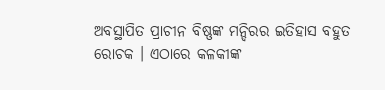ଅବସ୍ଥାପିତ ପ୍ରାଚୀନ ବିଷ୍ଣଙ୍କ ମନ୍ଦିରର ଇତିହାସ ବହୁତ ରୋଚକ । ଏଠାରେ କଳକୀଙ୍କ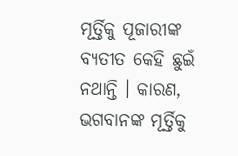ମୂର୍ତ୍ତିକୁ ପୂଜାରୀଙ୍କ ବ୍ୟତୀତ କେହି ଛୁଇଁ ନଥାନ୍ତି । କାରଣ, ଭଗବାନଙ୍କ ମୂର୍ତ୍ତିକୁ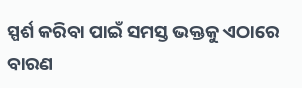ସ୍ପର୍ଶ କରିବା ପାଇଁ ସମସ୍ତ ଭକ୍ତକୁ ଏଠାରେ ବାରଣ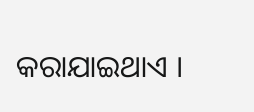କରାଯାଇଥାଏ ।